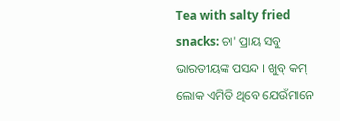Tea with salty fried snacks: ଚା' ପ୍ରାୟ ସବୁ ଭାରତୀୟଙ୍କ ପସନ୍ଦ । ଖୁବ୍ କମ୍ ଲୋକ ଏମିତି ଥିବେ ଯେଉଁମାନେ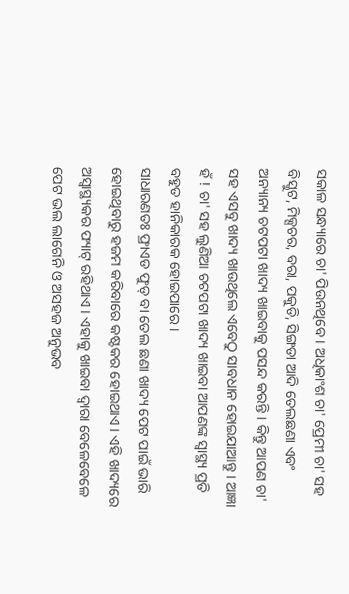ସକାଳ ସନ୍ଧ୍ୟାରେ ଚା' ପିଉନଥିବେ । ଅଧିକାଂଶ ଚା' ପ୍ରେମୀ ଚା' ସହ ବିସ୍କୁଟ, ମିକ୍ସଚର, ବରା, ପକୁଡି, ସିଙ୍ଗଡା ଆଦି ତେଲଛଣା ଏବଂ ଅନ୍ୟାନ୍ୟ ଚଟପଟା ଖାଦ୍ୟ ଖାଇବାକୁ ପସନ୍ଦ କରନ୍ତି । କିନ୍ତୁ ଆପଣ ଚା' ସହ ଏସବୁ ଖାଦ୍ୟ ଖାଉଥିଲେ ଏବେଠୁ ସାବଧାନ ହୋଇଯାଆନ୍ତୁ । ଆଜ୍ଞା ହଁ ! ଚା' ସହ ଲୁଣିଆ ଚଟପଟା ଖାଦ୍ୟ ଖାଇବା ଆପଣଙ୍କ ସ୍ବାସ୍ଥ୍ୟ ପ୍ରତି ବହୁତ ହାନିକାରକ ହୋଇପାରେ ।
ସାଧାରଣତଃ ଫ୍ରାଏଡ ଫୁଡ୍ ବା ତେଲ ଛଣା ଖାଦ୍ୟ ପେଟ ପାଇଁ ଭାରି ହୋଇଥିବାରୁ ହଜମ କରିବାରେ କଷ୍ଟକର ହୋଇଥାଏ । ଏହି ଖାଦ୍ୟରେ ଅସ୍ବାସ୍ଥ୍ୟକର ଫ୍ୟାଟ୍ ରହିଥାଏ । ଏହାକୁ ଖାଇବା ଦ୍ବାରା ବେଳେବେଳେ ପେଟ ଭଲ ଲାଗେନି ଓ ଅସହଜ ଅନୁଭବ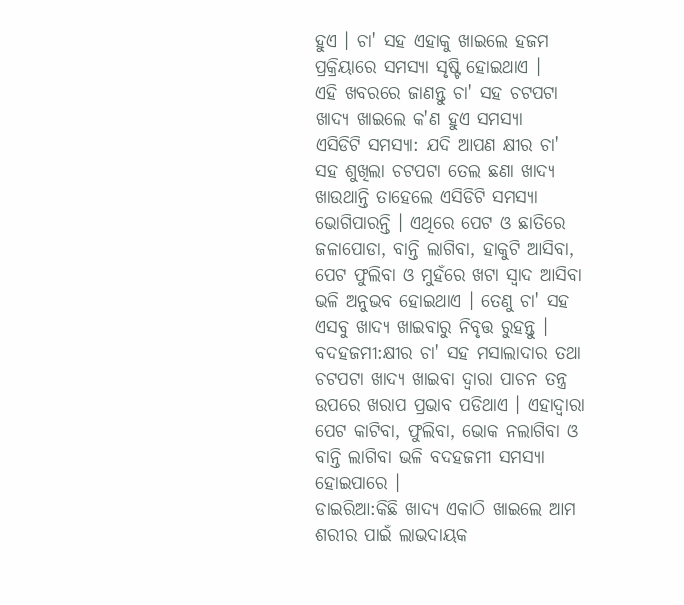ହୁଏ । ଚା' ସହ ଏହାକୁ ଖାଇଲେ ହଜମ ପ୍ରକ୍ରିୟାରେ ସମସ୍ୟା ସୃଷ୍ଟି ହୋଇଥାଏ ।
ଏହି ଖବରରେ ଜାଣନ୍ତୁ ଚା' ସହ ଚଟପଟା ଖାଦ୍ୟ ଖାଇଲେ କ'ଣ ହୁଏ ସମସ୍ୟା
ଏସିଡିଟି ସମସ୍ୟା: ଯଦି ଆପଣ କ୍ଷୀର ଚା' ସହ ଶୁଖିଲା ଚଟପଟା ତେଲ ଛଣା ଖାଦ୍ୟ ଖାଉଥାନ୍ତି ତାହେଲେ ଏସିଡିଟି ସମସ୍ୟା ଭୋଗିପାରନ୍ତି । ଏଥିରେ ପେଟ ଓ ଛାତିରେ ଜଳାପୋଡା, ବାନ୍ତି ଲାଗିବା, ହାକୁଟି ଆସିବା, ପେଟ ଫୁଲିବା ଓ ମୁହଁରେ ଖଟା ସ୍ବାଦ ଆସିବା ଭଳି ଅନୁଭବ ହୋଇଥାଏ । ତେଣୁ ଚା' ସହ ଏସବୁ ଖାଦ୍ୟ ଖାଇବାରୁ ନିବୃତ୍ତ ରୁହନ୍ତୁ ।
ବଦହଜମୀ:କ୍ଷୀର ଚା' ସହ ମସାଲାଦାର ତଥା ଚଟପଟା ଖାଦ୍ୟ ଖାଇବା ଦ୍ବାରା ପାଚନ ତନ୍ତ୍ର ଉପରେ ଖରାପ ପ୍ରଭାବ ପଡିଥାଏ । ଏହାଦ୍ବାରା ପେଟ କାଟିବା, ଫୁଲିବା, ଭୋକ ନଲାଗିବା ଓ ବାନ୍ତି ଲାଗିବା ଭଳି ବଦହଜମୀ ସମସ୍ୟା ହୋଇପାରେ ।
ଡାଇରିଆ:କିଛି ଖାଦ୍ୟ ଏକାଠି ଖାଇଲେ ଆମ ଶରୀର ପାଇଁ ଲାଭଦାୟକ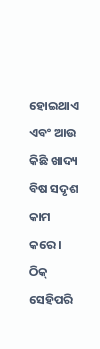ହୋଇଥାଏ ଏବଂ ଆଉ କିଛି ଖାଦ୍ୟ ବିଷ ସଦୃଶ କାମ କରେ । ଠିକ୍ ସେହିପରି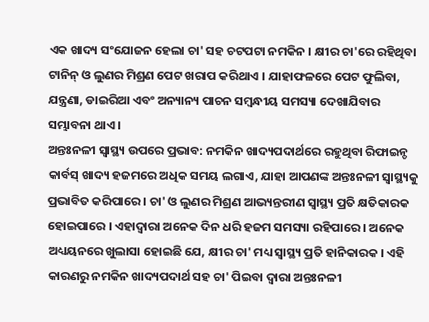ଏକ ଖାଦ୍ୟ ସଂଯୋଜନ ହେଲା ଚା' ସହ ଚଟପଟା ନମକିନ । କ୍ଷୀର ଚା'ରେ ରହିଥିବା ଟାନିନ୍ ଓ ଲୁଣର ମିଶ୍ରଣ ପେଟ ଖରାପ କରିଥାଏ । ଯାହାଫଳରେ ପେଟ ଫୁଲିବା, ଯନ୍ତ୍ରଣା, ଡାଇରିଆ ଏବଂ ଅନ୍ୟାନ୍ୟ ପାଚନ ସମ୍ବନ୍ଧୀୟ ସମସ୍ୟା ଦେଖାଯିବାର ସମ୍ଭାବନା ଥାଏ ।
ଅନ୍ତଃନଳୀ ସ୍ବାସ୍ଥ୍ୟ ଉପରେ ପ୍ରଭାବ: ନମକିନ ଖାଦ୍ୟପଦାର୍ଥରେ ରହୁଥିବା ରିଫାଇନ୍ଡ କାର୍ବସ୍ ଖାଦ୍ୟ ହଜମରେ ଅଧିକ ସମୟ ଲଗାଏ, ଯାହା ଆପଣଙ୍କ ଅନ୍ତଃନଳୀ ସ୍ବାସ୍ଥ୍ୟକୁ ପ୍ରଭାବିତ କରିପାରେ । ଚା' ଓ ଲୁଣର ମିଶ୍ରଣ ଆଭ୍ୟନ୍ତରୀଣ ସ୍ବାସ୍ଥ୍ୟ ପ୍ରତି କ୍ଷତିକାରକ ହୋଇପାରେ । ଏହାଦ୍ବାରା ଅନେକ ଦିନ ଧରି ହଜମ ସମସ୍ୟା ରହିପାରେ । ଅନେକ ଅଧ୍ୟୟନରେ ଖୁଲାସା ହୋଇଛି ଯେ, କ୍ଷୀର ଚା' ମଧ୍ୟ ସ୍ବାସ୍ଥ୍ୟ ପ୍ରତି ହାନିକାରକ । ଏହି କାରଣରୁ ନମକିନ ଖାଦ୍ୟପଦାର୍ଥ ସହ ଚା' ପିଇବା ଦ୍ବାରା ଅନ୍ତଃନଳୀ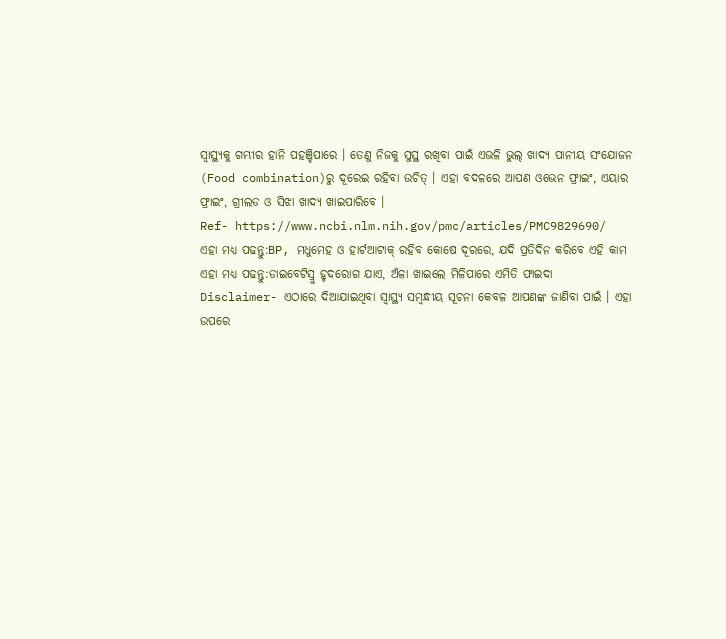ସ୍ବାସ୍ଥ୍ୟକୁ ଗମ୍ଭୀର ହାନି ପହଞ୍ଚିପାରେ । ତେଣୁ ନିଜକୁ ସୁସ୍ଥ ରଖିବା ପାଇଁ ଏଭଳି ଭୁଲ୍ ଖାଦ୍ୟ ପାନୀୟ ସଂଯୋଜନ (Food combination)ରୁ ଦୂରେଇ ରହିବା ଉଚିତ୍ । ଏହା ବଦଳରେ ଆପଣ ଓଭେନ ଫ୍ରାଇଂ, ଏୟାର ଫ୍ରାଇଂ, ଗ୍ରୀଲଡ ଓ ସିଝା ଖାଦ୍ୟ ଖାଇପାରିବେ ।
Ref- https://www.ncbi.nlm.nih.gov/pmc/articles/PMC9829690/
ଏହା ମଧ୍ୟ ପଢନ୍ତୁ:BP, ମଧୁମେହ ଓ ହାର୍ଟଆଟାକ୍ ରହିବ କୋଷେ ଦୂରରେ, ଯଦି ପ୍ରତିଦିନ କରିବେ ଏହି କାମ
ଏହା ମଧ୍ୟ ପଢନ୍ତୁ:ଡାଇବେଟିସ୍ରୁ ହୃଦରୋଗ ଯାଏ, ଅଁଳା ଖାଇଲେ ମିଳିପାରେ ଏମିତି ଫାଇଦା
Disclaimer- ଏଠାରେ ଦିଆଯାଇଥିବା ସ୍ବାସ୍ଥ୍ୟ ସମ୍ବନ୍ଧୀୟ ସୂଚନା କେବଳ ଆପଣଙ୍କ ଜାଣିବା ପାଇଁ । ଏହା ଉପରେ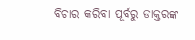ବିଚାର କରିବା ପୂର୍ବରୁ ଡାକ୍ତରଙ୍କ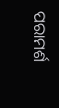ପରାମର୍ଶ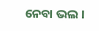ନେବା ଭଲ ।